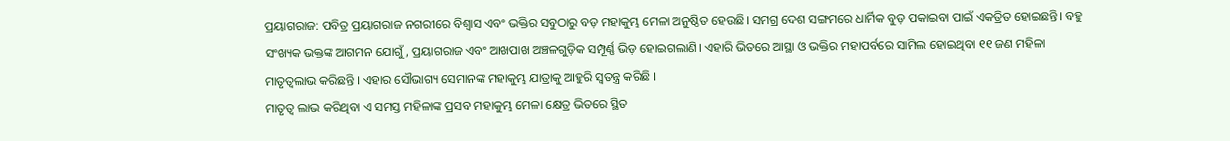ପ୍ରୟାଗରାଜ: ପବିତ୍ର ପ୍ରୟାଗରାଜ ନଗରୀରେ ବିଶ୍ୱାସ ଏବଂ ଭକ୍ତିର ସବୁଠାରୁ ବଡ଼ ମହାକୁମ୍ଭ ମେଳା ଅନୁଷ୍ଠିତ ହେଉଛି। ସମଗ୍ର ଦେଶ ସଙ୍ଗମରେ ଧାର୍ମିକ ବୁଡ଼ ପକାଇବା ପାଇଁ ଏକତ୍ରିତ ହୋଇଛନ୍ତି। ବହୁ ସଂଖ୍ୟକ ଭକ୍ତଙ୍କ ଆଗମନ ଯୋଗୁଁ, ପ୍ରୟାଗରାଜ ଏବଂ ଆଖପାଖ ଅଞ୍ଚଳଗୁଡ଼ିକ ସମ୍ପୂର୍ଣ୍ଣ ଭିଡ଼ ହୋଇଗଲାଣି। ଏହାରି ଭିତରେ ଆସ୍ଥା ଓ ଭକ୍ତିର ମହାପର୍ବରେ ସାମିଲ ହୋଇଥିବା ୧୧ ଜଣ ମହିଳା ମାତୃତ୍ୱଲାଭ କରିଛନ୍ତି । ଏହାର ସୌଭାଗ୍ୟ ସେମାନଙ୍କ ମହାକୁମ୍ଭ ଯାତ୍ରାକୁ ଆହୁରି ସ୍ୱତନ୍ତ୍ର କରିଛି ।
ମାତୃତ୍ୱ ଲାଭ କରିଥିବା ଏ ସମସ୍ତ ମହିଳାଙ୍କ ପ୍ରସବ ମହାକୁମ୍ଭ ମେଳା କ୍ଷେତ୍ର ଭିତରେ ସ୍ଥିତ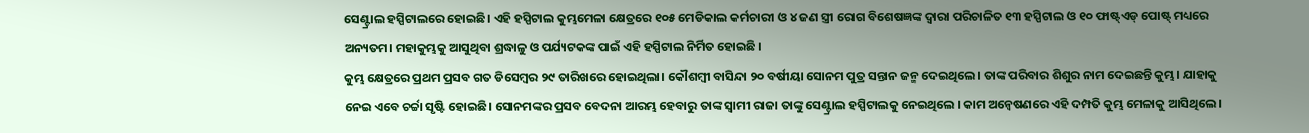ସେଣ୍ଟ୍ରାଲ ହସ୍ପିଟାଲରେ ହୋଇଛି। ଏହି ହସ୍ପିଟାଲ କୁମ୍ଭମେଳା କ୍ଷେତ୍ରରେ ୧୦୫ ମେଡିକାଲ କର୍ମଚାରୀ ଓ ୪ ଜଣ ସ୍ତ୍ରୀ ରୋଗ ବିଶେଷଜ୍ଞଙ୍କ ଦ୍ୱାରା ପରିଚାଳିତ ୧୩ ହସ୍ପିଟାଲ ଓ ୧୦ ଫାଷ୍ଟ୍ଏଡ୍ ପୋଷ୍ଟ୍ ମଧ୍ୟରେ ଅନ୍ୟତମ। ମହାକୁମ୍ଭକୁ ଆସୁଥିବା ଶ୍ରଦ୍ଧାଳୁ ଓ ପର୍ଯ୍ୟଟକଙ୍କ ପାଇଁ ଏହି ହସ୍ପିଟାଲ ନିର୍ମିତ ହୋଇଛି ।
କୁମ୍ଭ କ୍ଷେତ୍ରରେ ପ୍ରଥମ ପ୍ରସବ ଗତ ଡିସେମ୍ବର ୨୯ ତାରିଖରେ ହୋଇଥିଲା। କୌଶମ୍ବୀ ବାସିନ୍ଦା ୨୦ ବର୍ଷୀୟା ସୋନମ ପୁତ୍ର ସନ୍ତାନ ଜନ୍ମ ଦେଇଥିଲେ। ତାଙ୍କ ପରିବାର ଶିଶୁର ନାମ ଦେଇଛନ୍ତି କୁମ୍ଭ। ଯାହାକୁ ନେଇ ଏବେ ଚର୍ଚ୍ଚା ସୃଷ୍ଟି ହୋଇଛି। ସୋନମଙ୍କର ପ୍ରସବ ବେଦନା ଆରମ୍ଭ ହେବାରୁ ତାଙ୍କ ସ୍ୱାମୀ ରାଜା ତାଙ୍କୁ ସେଣ୍ଟ୍ରାଲ ହସ୍ପିଟାଲକୁ ନେଇଥିଲେ । କାମ ଅନ୍ୱେଷଣରେ ଏହି ଦମ୍ପତି କୁମ୍ଭ ମେଳାକୁ ଆସିଥିଲେ ।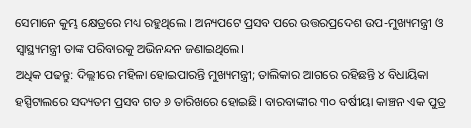ସେମାନେ କୁମ୍ଭ କ୍ଷେତ୍ରରେ ମଧ୍ୟ ରହୁଥିଲେ । ଅନ୍ୟପଟେ ପ୍ରସବ ପରେ ଉତ୍ତରପ୍ରଦେଶ ଉପ-ମୁଖ୍ୟମନ୍ତ୍ରୀ ଓ ସ୍ୱାସ୍ଥ୍ୟମନ୍ତ୍ରୀ ତାଙ୍କ ପରିବାରକୁ ଅଭିନନ୍ଦନ ଜଣାଇଥିଲେ।
ଅଧିକ ପଢନ୍ତୁ: ଦିଲ୍ଲୀରେ ମହିଳା ହୋଇପାରନ୍ତି ମୁଖ୍ୟମନ୍ତ୍ରୀ; ତାଲିକାର ଆଗରେ ରହିଛନ୍ତି ୪ ବିଧାୟିକା
ହସ୍ପିଟାଲରେ ସଦ୍ୟତମ ପ୍ରସବ ଗତ ୬ ତାରିଖରେ ହୋଇଛି। ବାରବାଙ୍କୀର ୩୦ ବର୍ଷୀୟା କାଞ୍ଚନ ଏକ ପୁତ୍ର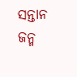ସନ୍ତାନ ଜନ୍ମ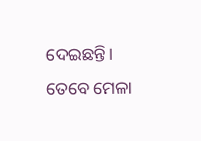ଦେଇଛନ୍ତି। ତେବେ ମେଳା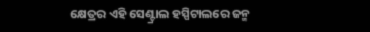କ୍ଷେତ୍ରର ଏହି ସେଣ୍ଟ୍ରାଲ ହସ୍ପିଟାଲରେ ଜନ୍ମ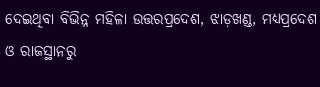ଦେଇଥିବା ବିଭିନ୍ନ ମହିଳା ଉତ୍ତରପ୍ରଦେଶ, ଝାଡ଼ଖଣ୍ଡ, ମଧ୍ୟପ୍ରଦେଶ ଓ ରାଜସ୍ଥାନରୁ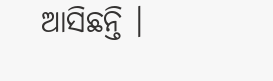ଆସିଛନ୍ତି ।